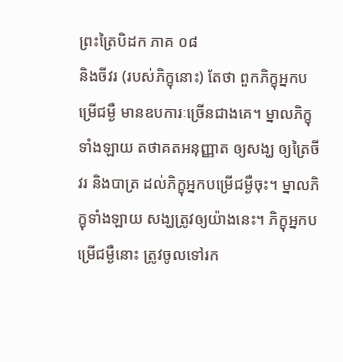ព្រះត្រៃបិដក ភាគ ០៨
និងចីវរ (របស់ភិក្ខុនោះ) តែថា ពួកភិក្ខុអ្នកបម្រើជម្ងឺ មានឧបការៈច្រើនជាងគេ។ ម្នាលភិក្ខុទាំងឡាយ តថាគតអនុញ្ញាត ឲ្យសង្ឃ ឲ្យត្រៃចីវរ និងបាត្រ ដល់ភិក្ខុអ្នកបម្រើជម្ងឺចុះ។ ម្នាលភិក្ខុទាំងឡាយ សង្ឃត្រូវឲ្យយ៉ាងនេះ។ ភិក្ខុអ្នកបម្រើជម្ងឺនោះ ត្រូវចូលទៅរក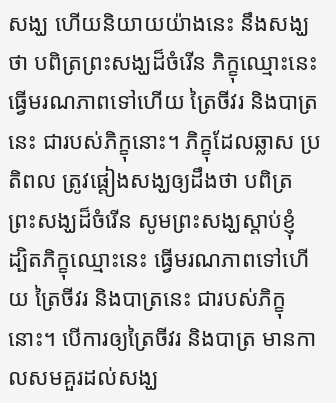សង្ឃ ហើយនិយាយយ៉ាងនេះ នឹងសង្ឃថា បពិត្រព្រះសង្ឃដ៏ចំរើន ភិក្ខុឈ្មោះនេះ ធ្វើមរណភាពទៅហើយ ត្រៃចីវរ និងបាត្រនេះ ជារបស់ភិក្ខុនោះ។ ភិក្ខុដែលឆ្លាស ប្រតិពល ត្រូវផ្តៀងសង្ឃឲ្យដឹងថា បពិត្រព្រះសង្ឃដ៏ចំរើន សូមព្រះសង្ឃស្តាប់ខ្ញុំ ដ្បិតភិក្ខុឈ្មោះនេះ ធ្វើមរណភាពទៅហើយ ត្រៃចីវរ និងបាត្រនេះ ជារបស់ភិក្ខុនោះ។ បើការឲ្យត្រៃចីវរ និងបាត្រ មានកាលសមគួរដល់សង្ឃ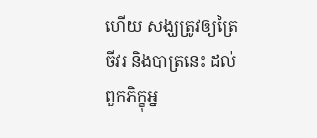ហើយ សង្ឃត្រូវឲ្យត្រៃចីវរ និងបាត្រនេះ ដល់ពួកភិក្ខុអ្ន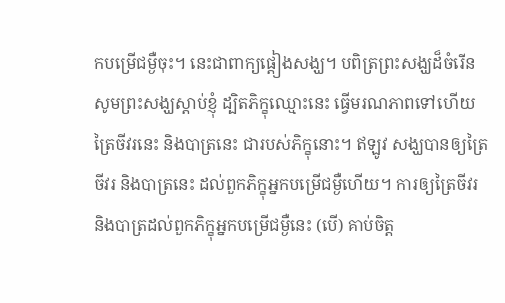កបម្រើជម្ងឺចុះ។ នេះជាពាក្យផ្តៀងសង្ឃ។ បពិត្រព្រះសង្ឃដ៏ចំរើន សូមព្រះសង្ឃស្តាប់ខ្ញុំ ដ្បិតភិក្ខុឈ្មោះនេះ ធ្វើមរណភាពទៅហើយ ត្រៃចីវរនេះ និងបាត្រនេះ ជារបស់ភិក្ខុនោះ។ ឥឡូវ សង្ឃបានឲ្យត្រៃចីវរ និងបាត្រនេះ ដល់ពួកភិក្ខុអ្នកបម្រើជម្ងឺហើយ។ ការឲ្យត្រៃចីវរ និងបាត្រដល់ពួកភិក្ខុអ្នកបម្រើជម្ងឺនេះ (បើ) គាប់ចិត្ត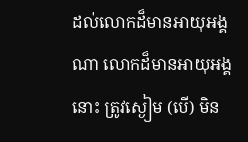ដល់លោកដ៏មានអាយុអង្គណា លោកដ៏មានអាយុអង្គនោះ ត្រូវស្ងៀម (បើ) មិន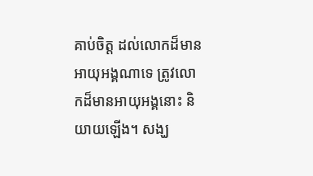គាប់ចិត្ត ដល់លោកដ៏មានអាយុអង្គណាទេ ត្រូវលោកដ៏មានអាយុអង្គនោះ និយាយឡើង។ សង្ឃ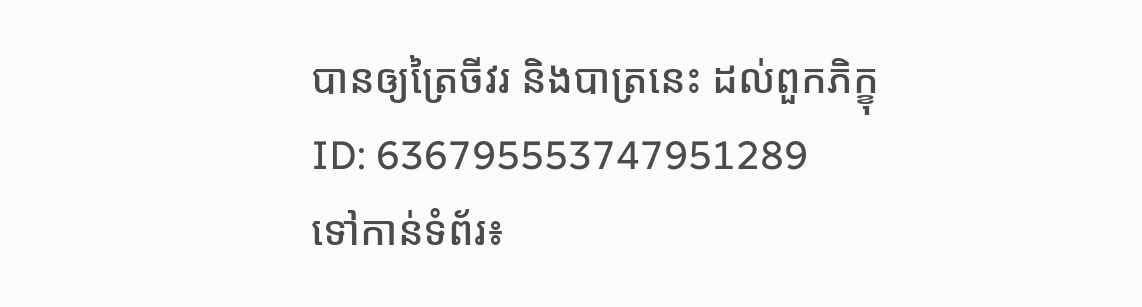បានឲ្យត្រៃចីវរ និងបាត្រនេះ ដល់ពួកភិក្ខុ
ID: 636795553747951289
ទៅកាន់ទំព័រ៖